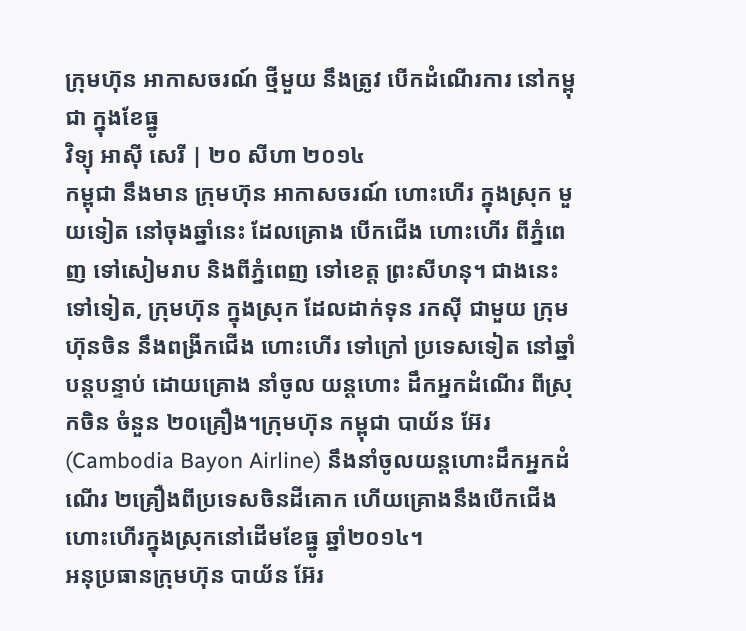ក្រុមហ៊ុន អាកាសចរណ៍ ថ្មីមួយ នឹងត្រូវ បើកដំណើរការ នៅកម្ពុជា ក្នុងខែធ្នូ
វិទ្យុ អាស៊ី សេរី | ២០ សីហា ២០១៤
កម្ពុជា នឹងមាន ក្រុមហ៊ុន អាកាសចរណ៍ ហោះហើរ ក្នុងស្រុក មួយទៀត នៅចុងឆ្នាំនេះ ដែលគ្រោង បើកជើង ហោះហើរ ពីភ្នំពេញ ទៅសៀមរាប និងពីភ្នំពេញ ទៅខេត្ត ព្រះសីហនុ។ ជាងនេះ ទៅទៀត, ក្រុមហ៊ុន ក្នុងស្រុក ដែលដាក់ទុន រកស៊ី ជាមួយ ក្រុមហ៊ុនចិន នឹងពង្រីកជើង ហោះហើរ ទៅក្រៅ ប្រទេសទៀត នៅឆ្នាំ បន្តបន្ទាប់ ដោយគ្រោង នាំចូល យន្តហោះ ដឹកអ្នកដំណើរ ពីស្រុកចិន ចំនួន ២០គ្រឿង។ក្រុមហ៊ុន កម្ពុជា បាយ័ន អ៊ែរ (Cambodia Bayon Airline) នឹងនាំចូលយន្តហោះដឹកអ្នកដំណើរ ២គ្រឿងពីប្រទេសចិនដីគោក ហើយគ្រោងនឹងបើកជើងហោះហើរក្នុងស្រុកនៅដើមខែធ្នូ ឆ្នាំ២០១៤។
អនុប្រធានក្រុមហ៊ុន បាយ័ន អ៊ែរ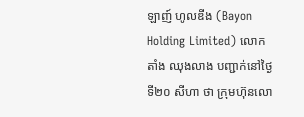ឡាញ៍ ហូលឌីង (Bayon Holding Limited) លោក តាំង ឈុងលាង បញ្ជាក់នៅថ្ងៃទី២០ សីហា ថា ក្រុមហ៊ុនលោ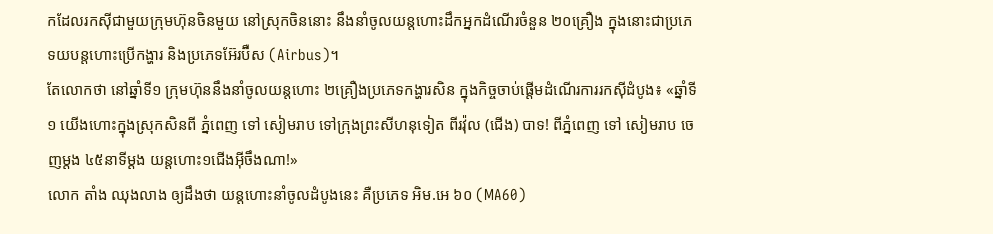កដែលរកស៊ីជាមួយក្រុមហ៊ុនចិនមួយ នៅស្រុកចិននោះ នឹងនាំចូលយន្តហោះដឹកអ្នកដំណើរចំនួន ២០គ្រឿង ក្នុងនោះជាប្រភេទយបន្តហោះប្រើកង្ហារ និងប្រភេទអ៊ែរប៊ឺស (Airbus)។
តែលោកថា នៅឆ្នាំទី១ ក្រុមហ៊ុននឹងនាំចូលយន្តហោះ ២គ្រឿងប្រភេទកង្ហារសិន ក្នុងកិច្ចចាប់ផ្ដើមដំណើរការរកស៊ីដំបូង៖ «ឆ្នាំទី១ យើងហោះក្នុងស្រុកសិនពី ភ្នំពេញ ទៅ សៀមរាប ទៅក្រុងព្រះសីហនុទៀត ពីរវ៉ុល (ជើង) បាទ! ពីភ្នំពេញ ទៅ សៀមរាប ចេញម្ដង ៤៥នាទីម្ដង យន្តហោះ១ជើងអ៊ីចឹងណា!»
លោក តាំង ឈុងលាង ឲ្យដឹងថា យន្តហោះនាំចូលដំបូងនេះ គឺប្រភេទ អិម.អេ ៦០ (MA60)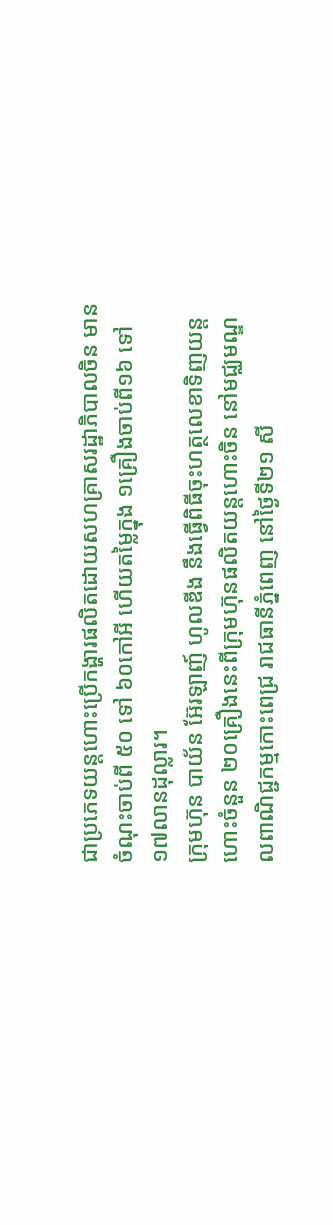ជាប្រភេទយន្តហោះប្រើកង្ហារផលិតដោយសហគ្រាសរដ្ឋាភិបាលចិន មានចំណុះចាប់ពី ៥០ ទៅ ៦០កៅអី ហើយតម្លៃក្នុង ១គ្រឿងចាប់ពី១៦ ទៅ ១៧លានដុល្លារ។
ក្រុមហ៊ុន បាយ័ន អ៊ែរឡាញ៍ ហូលឌីង នឹងធ្វើពិធីចុះហត្ថលេខាទិញយន្តហោះចំនួន ២០គ្រឿងនេះពីក្រុមហ៊ុនផលិតយន្តហោះចិន នៅមជ្ឈមណ្ឌលពាណិជ្ជកម្មកោះពេជ្រ រាជធានីភ្នំពេញ នៅថ្ងៃទី២១ សី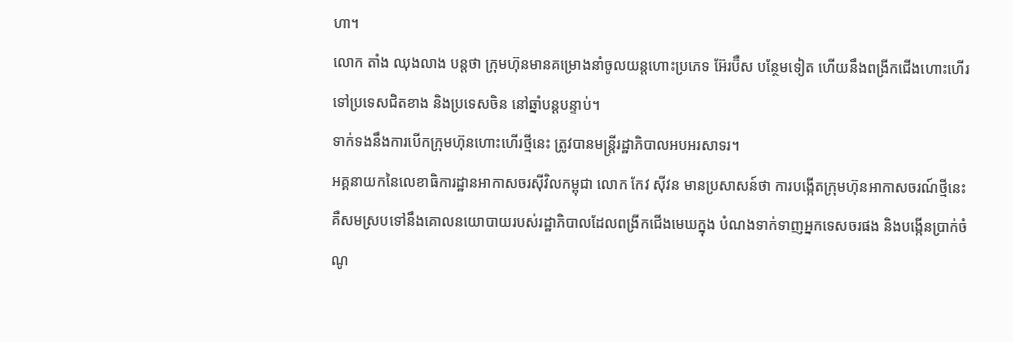ហា។
លោក តាំង ឈុងលាង បន្តថា ក្រុមហ៊ុនមានគម្រោងនាំចូលយន្តហោះប្រភេទ អ៊ែរប៊ឺស បន្ថែមទៀត ហើយនឹងពង្រីកជើងហោះហើរទៅប្រទេសជិតខាង និងប្រទេសចិន នៅឆ្នាំបន្តបន្ទាប់។
ទាក់ទងនឹងការបើកក្រុមហ៊ុនហោះហើរថ្មីនេះ ត្រូវបានមន្ត្រីរដ្ឋាភិបាលអបអរសាទរ។
អគ្គនាយកនៃលេខាធិការដ្ឋានអាកាសចរស៊ីវិលកម្ពុជា លោក កែវ ស៊ីវន មានប្រសាសន៍ថា ការបង្កើតក្រុមហ៊ុនអាកាសចរណ៍ថ្មីនេះ គឺសមស្របទៅនឹងគោលនយោបាយរបស់រដ្ឋាភិបាលដែលពង្រីកជើងមេឃក្នុង បំណងទាក់ទាញអ្នកទេសចរផង និងបង្កើនប្រាក់ចំណូ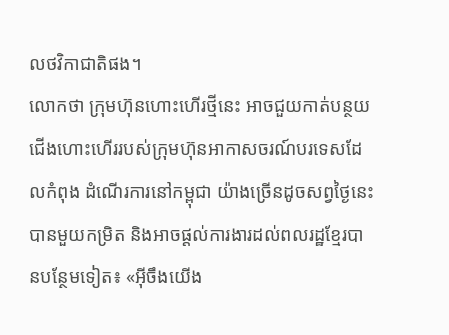លថវិកាជាតិផង។
លោកថា ក្រុមហ៊ុនហោះហើរថ្មីនេះ អាចជួយកាត់បន្ថយជើងហោះហើររបស់ក្រុមហ៊ុនអាកាសចរណ៍បរទេសដែលកំពុង ដំណើរការនៅកម្ពុជា យ៉ាងច្រើនដូចសព្វថ្ងៃនេះ បានមួយកម្រិត និងអាចផ្ដល់ការងារដល់ពលរដ្ឋខ្មែរបានបន្ថែមទៀត៖ «អ៊ីចឹងយើង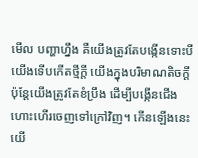មើល បញ្ហាហ្នឹង គឺយើងត្រូវតែបង្កើនទោះបីយើងទើបកើតថ្មីក្ដី យើងក្នុងបរិមាណតិចក្ដី ប៉ុន្តែយើងត្រូវតែខំប្រឹង ដើម្បីបង្កើនជើងហោះហើរចេញទៅក្រៅវិញ។ កើនឡើងនេះយើ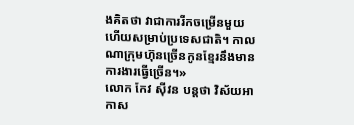ងគិតថា វាជាការរីកចម្រើនមួយហើយសម្រាប់ប្រទេសជាតិ។ កាលណាក្រុមហ៊ុនច្រើនកូនខ្មែរនឹងមានការងារធ្វើច្រើន។»
លោក កែវ ស៊ីវន បន្តថា វិស័យអាកាស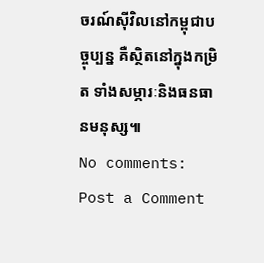ចរណ៍ស៊ីវិលនៅកម្ពុជាបច្ចុប្បន្ន គឺស្ថិតនៅក្នុងកម្រិត ទាំងសម្ភារៈនិងធនធានមនុស្ស៕
No comments:
Post a Comment